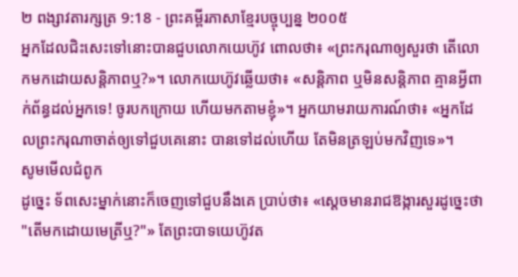២ ពង្សាវតារក្សត្រ 9:18 - ព្រះគម្ពីរភាសាខ្មែរបច្ចុប្បន្ន ២០០៥
អ្នកដែលជិះសេះទៅនោះបានជួបលោកយេហ៊ូវ ពោលថា៖ «ព្រះករុណាឲ្យសួរថា តើលោកមកដោយសន្តិភាពឬ?»។ លោកយេហ៊ូវឆ្លើយថា៖ «សន្តិភាព ឬមិនសន្តិភាព គ្មានអ្វីពាក់ព័ន្ធដល់អ្នកទេ! ចូរបកក្រោយ ហើយមកតាមខ្ញុំ»។ អ្នកយាមរាយការណ៍ថា៖ «អ្នកដែលព្រះករុណាចាត់ឲ្យទៅជួបគេនោះ បានទៅដល់ហើយ តែមិនត្រឡប់មកវិញទេ»។
សូមមើលជំពូក
ដូច្នេះ ទ័ពសេះម្នាក់នោះក៏ចេញទៅជួបនឹងគេ ប្រាប់ថា៖ «ស្ដេចមានរាជឱង្ការសួរដូច្នេះថា "តើមកដោយមេត្រីឬ?"» តែព្រះបាទយេហ៊ូវត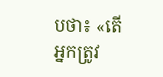បថា៖ «តើអ្នកត្រូវ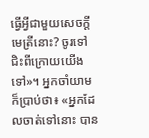ធ្វើអ្វីជាមួយសេចក្ដីមេត្រីនោះ? ចូរទៅជិះពីក្រោយយើងទៅ»។ អ្នកចាំយាមក៏ប្រាប់ថា៖ «អ្នកដែលចាត់ទៅនោះ បាន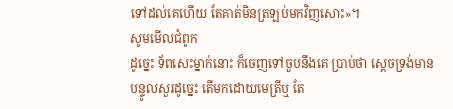ទៅដល់គេហើយ តែគាត់មិនត្រឡប់មកវិញសោះ»។
សូមមើលជំពូក
ដូច្នេះ ទ័ពសេះម្នាក់នោះ ក៏ចេញទៅចួបនឹងគេ ប្រាប់ថា ស្តេចទ្រង់មានបន្ទូលសួរដូច្នេះ តើមកដោយមេត្រីឬ តែ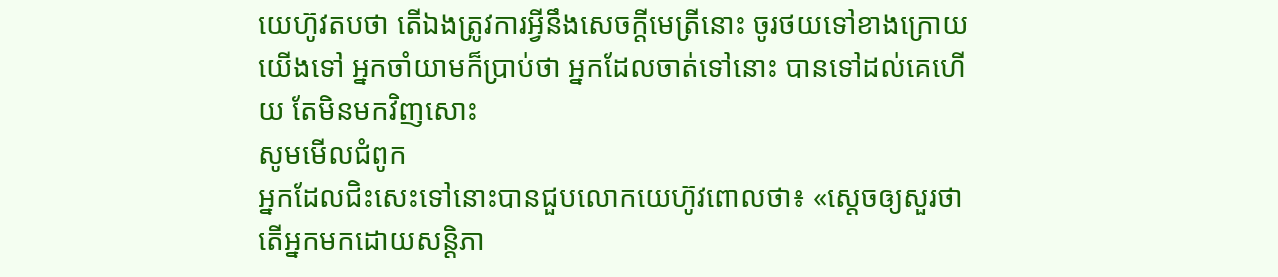យេហ៊ូវតបថា តើឯងត្រូវការអ្វីនឹងសេចក្ដីមេត្រីនោះ ចូរថយទៅខាងក្រោយយើងទៅ អ្នកចាំយាមក៏ប្រាប់ថា អ្នកដែលចាត់ទៅនោះ បានទៅដល់គេហើយ តែមិនមកវិញសោះ
សូមមើលជំពូក
អ្នកដែលជិះសេះទៅនោះបានជួបលោកយេហ៊ូវពោលថា៖ «ស្តេចឲ្យសួរថា តើអ្នកមកដោយសន្តិភា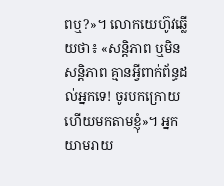ពឬ?»។ លោកយេហ៊ូវឆ្លើយថា៖ «សន្តិភាព ឬមិនសន្តិភាព គ្មានអ្វីពាក់ព័ន្ធដល់អ្នកទេ! ចូរបកក្រោយ ហើយមកតាមខ្ញុំ»។ អ្នកយាមរាយ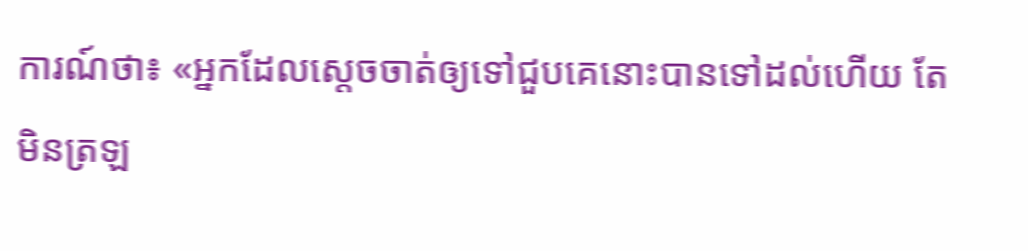ការណ៍ថា៖ «អ្នកដែលស្តេចចាត់ឲ្យទៅជួបគេនោះបានទៅដល់ហើយ តែមិនត្រឡ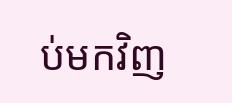ប់មកវិញ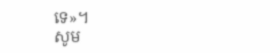ទេ»។
សូម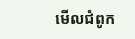មើលជំពូក